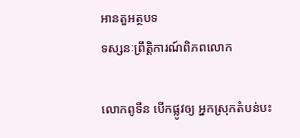អានតួអត្ថបទ
ទស្សនៈព្រឹត្តិការណ៍ពិភពលោក

លោកពូទីន បើកផ្លូវឲ្យ អ្នកស្រុកតំបន់បះ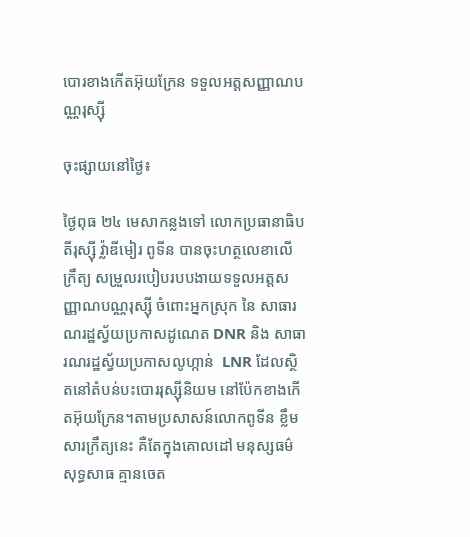បោរខាងកើតអ៊ុយក្រែន ទទួលអត្តសញ្ញាណបណ្ណរុស្ស៊ី

ចុះផ្សាយនៅថ្ងៃ៖

ថ្ងៃពុធ ២៤ មេសាកន្លងទៅ លោកប្រធានាធិបតីរុស្ស៊ី វ៉្លាឌីមៀរ ពូទីន បានចុះហត្ថលេខាលើ ក្រឹត្យ សម្រួលរបៀបរបបងាយទទួលអត្តសញ្ញាណបណ្ណរុស្ស៊ី ចំពោះអ្នកស្រុក នៃ សាធារណរដ្ឋស្វ័យប្រកាសដូណេត DNR និង សាធារណរដ្ឋស្វ័យប្រកាសលូហ្កាន់  LNR ដែលស្ថិតនៅតំបន់បះបោររុស្ស៊ីនិយម នៅប៉ែកខាងកើតអ៊ុយក្រែន។តាមប្រសាសន៍លោកពូទីន ខ្លឹមសារក្រឹត្យនេះ គឺតែក្នុងគោលដៅ មនុស្សធម៌សុទ្ធសាធ គ្មានចេត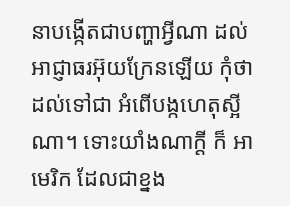នាបង្កើតជាបញ្ហាអ្វីណា ដល់អាជ្ញាធរអ៊ុយក្រែនឡើយ កុំថាដល់ទៅជា អំពើបង្កហេតុស្អីណា។ ទោះយាំងណាក្តី ក៏ អាមេរិក ដែលជាខ្នង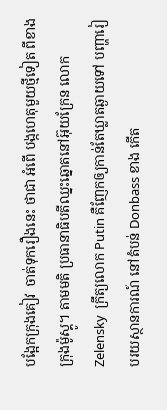បង្អែកក្រុងគៀវ  ចាត់ទុករឿងនេះ ថាជា អំពើ បង្កហេតុមួយថ្មីទៀត ពីខាងក្រុងម៉ូស្គូ។ តាមមតិ ប្រធានាធិបតីឈ្នះឆ្នោតនៅអ៊ុយក្រែន លោក Zelensky  ក្រឹត្យលោក Putin គឺញែកឲ្យកាន់តែឃ្លាតឆ្ងាយទៅ បញ្ហារៀបរយស្ថានការណ៍ នៅតំបន់ Donbass ខាង កើត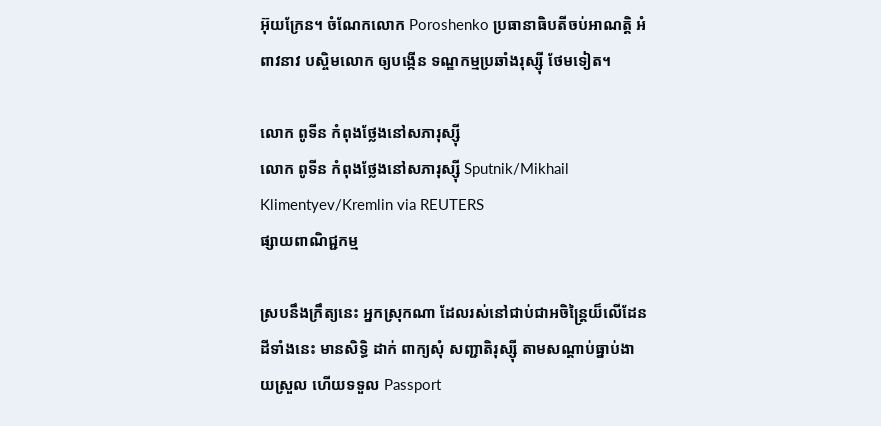អ៊ុយក្រែន។ ចំណែកលោក Poroshenko ប្រធានាធិបតីចប់អាណត្តិ អំពាវនាវ បស្ចិមលោក ឲ្យបង្កើន ទណ្ឌកម្មប្រឆាំងរុស្ស៊ី ថែមទៀត។

លោក ពូទីន កំពុងថ្លែងនៅសភារុស្ស៊ី
លោក ពូទីន កំពុងថ្លែងនៅសភារុស្ស៊ី Sputnik/Mikhail Klimentyev/Kremlin via REUTERS
ផ្សាយពាណិជ្ជកម្ម

ស្របនឹងក្រឹត្យនេះ អ្នកស្រុកណា ដែលរស់នៅជាប់ជាអចិន្ត្រៃយ៏លើដែនដីទាំងនេះ មានសិទ្ធិ ដាក់ ពាក្យសុំ សញ្ជាតិរុស្ស៊ី តាមសណ្តាប់ធ្នាប់ងាយស្រួល ហើយទទួល Passport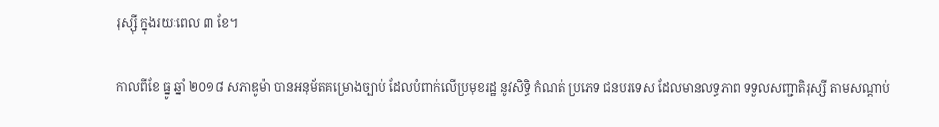រុស្ស៊ី ក្នុងរយៈពេល ៣ ខែ។

កាលពីខែ ធ្នូ ឆ្នាំ ២០១៨ សភាឌូម៉ា បានអនុម័តគម្រោងច្បាប់ ដែលបំពាក់លើប្រមុខរដ្ឋ នូវសិទ្ធិ កំណត់ ប្រភេទ ជនបរទេស ដែលមានលទ្ធភាព ទទួលសញ្ជាតិរុស្សី តាមសណ្តាប់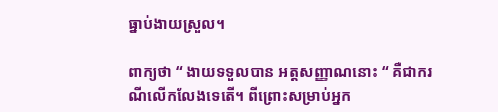ធ្នាប់ងាយស្រួល។

ពាក្យថា “ ងាយទទួលបាន អត្តសញ្ញាណនោះ “ គឺជាករណីលើកលែងទេតើ។ ពីព្រោះសម្រាប់អ្នក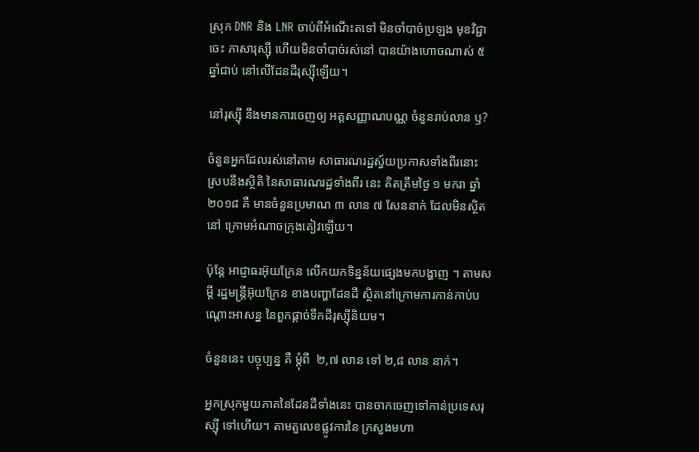ស្រុក DNR និង LNR ចាប់ពីអំណើះតទៅ មិនចាំបាច់ប្រឡង មុខវិជ្ជាចេះ ភាសារុស្ស៊ី ហើយមិនចាំបាច់រស់នៅ បានយ៉ាងហោចណាស់ ៥ ឆ្នាំជាប់ នៅលើដែនដីរុស្ស៊ីឡើយ។

នៅរុស្ស៊ី នឹងមានការចេញឲ្យ អត្តសញ្ញាណបណ្ណ ចំនួនរាប់លាន ឫ?

ចំនួនអ្នកដែលរស់នៅតាម សាធារណរដ្ឋស្វ៍យប្រកាសទាំងពីរនោះ ស្របនឹងស្ថិតិ នៃសាធារណរដ្ឋទាំងពីរ នេះ គិតត្រឹមថ្ងៃ ១ មករា ឆ្នាំ ២០១៨ គឺ មានចំនួនប្រមាណ ៣ លាន ៧ សែននាក់ ដែលមិនស្ថិតនៅ ក្រោមអំណាចក្រុងគៀវឡើយ។

ប៉ុន្តែ អាជ្ញាធរអ៊ុយក្រែន លើកយកទិន្នន័យផ្សេងមកបង្ហាញ ។ តាមសម្តី រដ្ឋមន្ត្រីអ៊ុយក្រែន ខាងបញ្ហាដែនដី ស្ថិតនៅក្រោមការកាន់កាប់បណ្តោះអាសន្ន នៃពួកផ្តាច់ទឹកដីរុស្ស៊ីនិយម។

ចំនួននេះ បច្ចុប្បន្ន គឺ ម្តុំពី  ២,៧ លាន ទៅ ២,៨ លាន នាក់។

អ្នកស្រុកមួយភាគនៃដែនដីទាំងនេះ បានចាកចេញទៅកាន់ប្រទេសរុស្ស៊ី ទៅហើយ។ តាមតួលេខផ្លូវការនៃ ក្រសួងមហា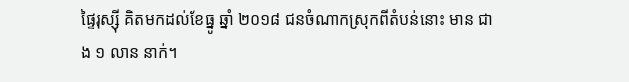ផ្ទៃរុស្ស៊ី គិតមកដល់ខែធ្នូ ឆ្នាំ ២០១៨ ជនចំណាកស្រុកពីតំបន់នោះ មាន ជាង ១ លាន នាក់។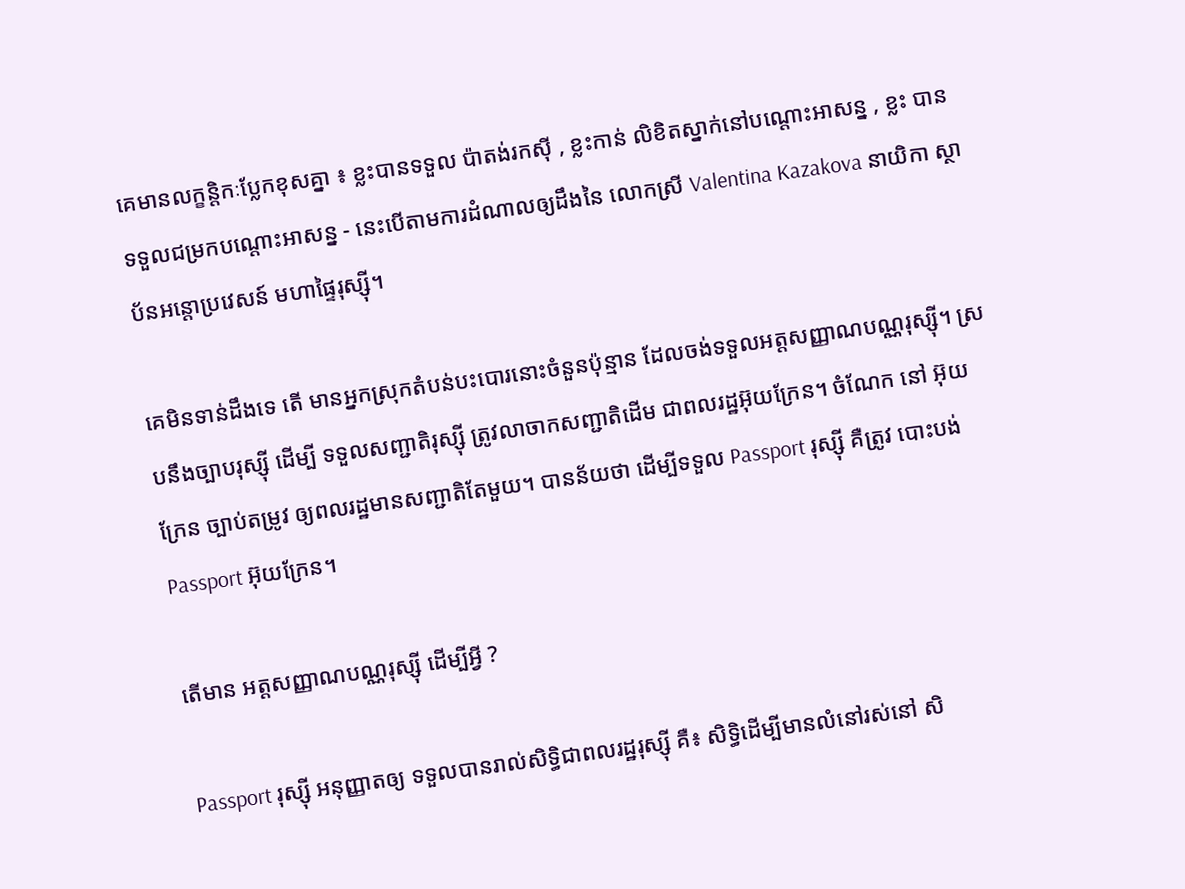គេមានលក្ខន្តិកៈប្លែកខុសគ្នា ៖ ខ្លះបានទទួល ប៉ាតង់រកស៊ី , ខ្លះកាន់ លិខិតស្នាក់នៅបណ្តោះអាសន្ន , ខ្លះ បានទទួលជម្រកបណ្តោះអាសន្ន - នេះបើតាមការដំណាលឲ្យដឹងនៃ លោកស្រី Valentina Kazakova នាយិកា ស្ថាប័នអន្តោប្រវេសន៍ មហាផ្ទៃរុស្ស៊ី។

គេមិនទាន់ដឹងទេ តើ មានអ្នកស្រុកតំបន់បះបោរនោះចំនួនប៉ុន្មាន ដែលចង់ទទួលអត្តសញ្ញាណបណ្ណរុស្ស៊ី។ ស្របនឹងច្បាបរុស្ស៊ី ដើម្បី ទទួលសញ្ជាតិរុស្ស៊ី ត្រូវលាចាកសញ្ជាតិដើម ជាពលរដ្ឋអ៊ុយក្រែន។ ចំណែក នៅ អ៊ុយក្រែន ច្បាប់តម្រូវ ឲ្យពលរដ្ឋមានសញ្ជាតិតែមួយ។ បានន័យថា ដើម្បីទទួល Passport រុស្ស៊ី គឺត្រូវ បោះបង់ Passport អ៊ុយក្រែន។

តើមាន អត្តសញ្ញាណបណ្ណរុស្ស៊ី ដើម្បីអ្វី ?

Passport រុស្ស៊ី អនុញ្ញាតឲ្យ ទទួលបានរាល់សិទ្ធិជាពលរដ្ឋរុស្ស៊ី គឺ៖ សិទ្ធិដើម្បីមានលំនៅរស់នៅ សិ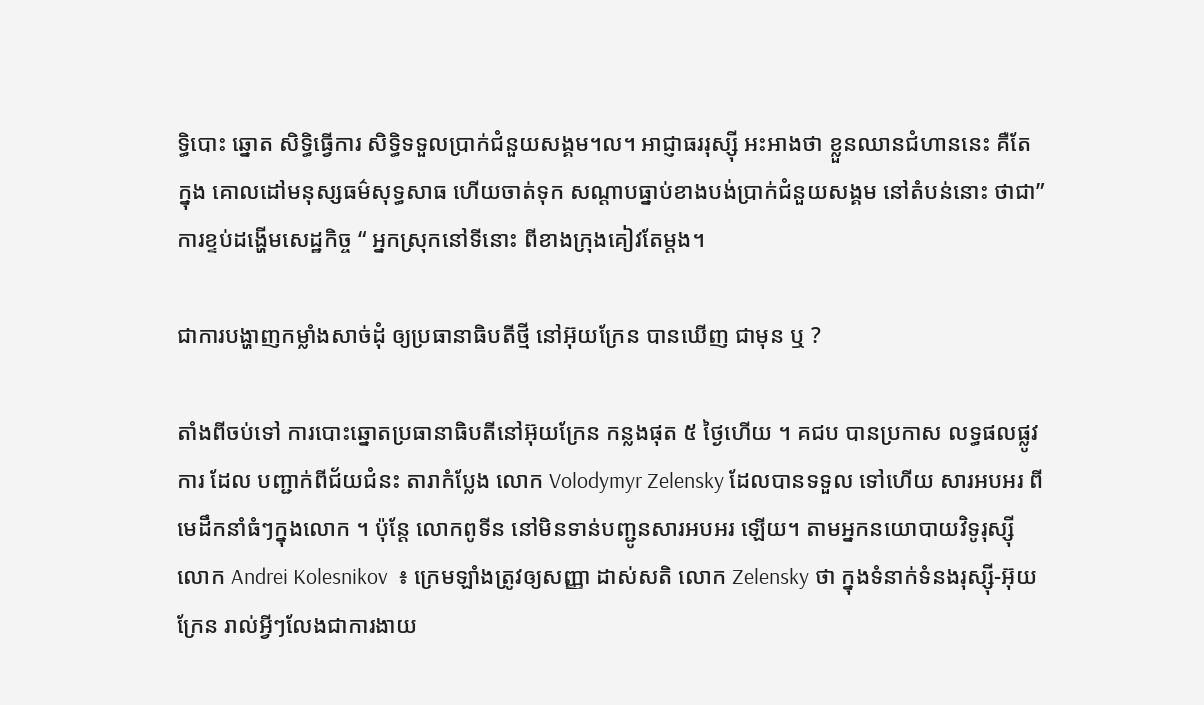ទ្ធិបោះ ឆ្នោត សិទ្ធិធ្វើការ សិទ្ធិទទួលប្រាក់ជំនួយសង្គម។ល។ អាជ្ញាធររុស្ស៊ី អះអាងថា ខ្លួនឈានជំហាននេះ គឺតែ ក្នុង គោលដៅមនុស្សធម៌សុទ្ធសាធ ហើយចាត់ទុក សណ្តាបធ្នាប់ខាងបង់ប្រាក់ជំនួយសង្គម នៅតំបន់នោះ ថាជា” ការខ្ទប់ដង្ហើមសេដ្ឋកិច្ច “ អ្នកស្រុកនៅទីនោះ ពីខាងក្រុងគៀវតែម្តង។

ជាការបង្ហាញកម្លាំងសាច់ដុំ ឲ្យប្រធានាធិបតីថ្មី នៅអ៊ុយក្រែន បានឃើញ ជាមុន ឬ ?

តាំងពីចប់ទៅ ការបោះឆ្នោតប្រធានាធិបតីនៅអ៊ុយក្រែន កន្លងផុត ៥ ថ្ងៃហើយ ។ គជប បានប្រកាស លទ្ធផលផ្លូវការ ដែល បញ្ជាក់ពីជ័យជំនះ តារាកំប្លែង លោក Volodymyr Zelensky ដែលបានទទួល ទៅហើយ សារអបអរ ពី មេដឹកនាំធំៗក្នុងលោក ។ ប៉ុន្តែ លោកពូទីន នៅមិនទាន់បញ្ជូនសារអបអរ ឡើយ។ តាមអ្នកនយោបាយវិទូរុស្ស៊ី លោក Andrei Kolesnikov  ៖ ក្រេមឡាំងត្រូវឲ្យសញ្ញា ដាស់សតិ លោក Zelensky ថា ក្នុងទំនាក់ទំនងរុស្ស៊ី-អ៊ុយក្រែន រាល់អ្វីៗលែងជាការងាយ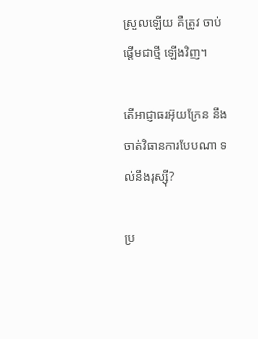ស្រួលឡើយ គឺត្រូវ ចាប់ផ្តើមជាថ្មី ឡើងវិញ។

តើអាជ្ញាធរអ៊ុយក្រែន នឹងចាត់វិធានការបែបណា ទល់នឹងរុស្ស៊ី?

ប្រ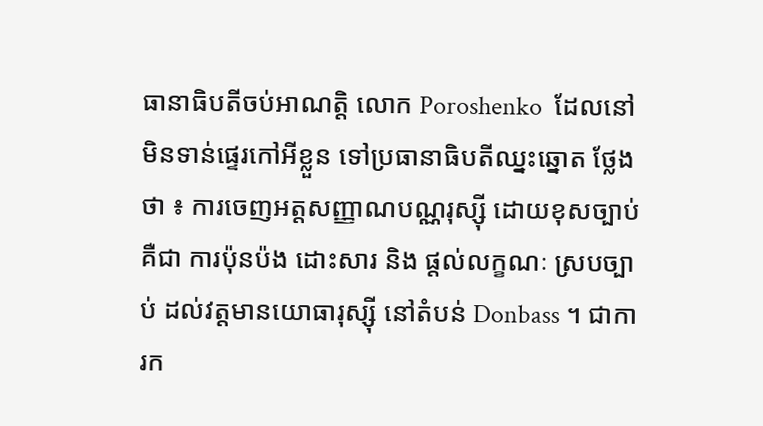ធានាធិបតីចប់អាណត្តិ លោក Poroshenko  ដែលនៅមិនទាន់ផ្ទេរកៅអីខ្លួន ទៅប្រធានាធិបតីឈ្នះឆ្នោត ថ្លែងថា ៖ ការចេញអត្តសញ្ញាណបណ្ណរុស្ស៊ី ដោយខុសច្បាប់ គឺជា ការប៉ុនប៉ង ដោះសារ និង ផ្តល់លក្ខណៈ ស្របច្បាប់ ដល់វត្តមានយោធារុស្ស៊ី នៅតំបន់ Donbass ។ ជាការក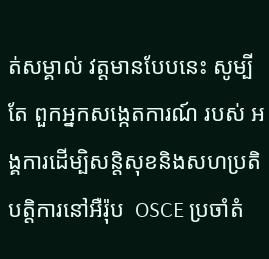ត់សម្គាល់ វត្តមានបែបនេះ សូម្បីតែ ពួកអ្នកសង្កេតការណ៍ របស់ អង្គការដើម្បិសន្តិសុខនិងសហប្រតិបត្តិការនៅអឺរ៉ុប  OSCE ប្រចាំតំ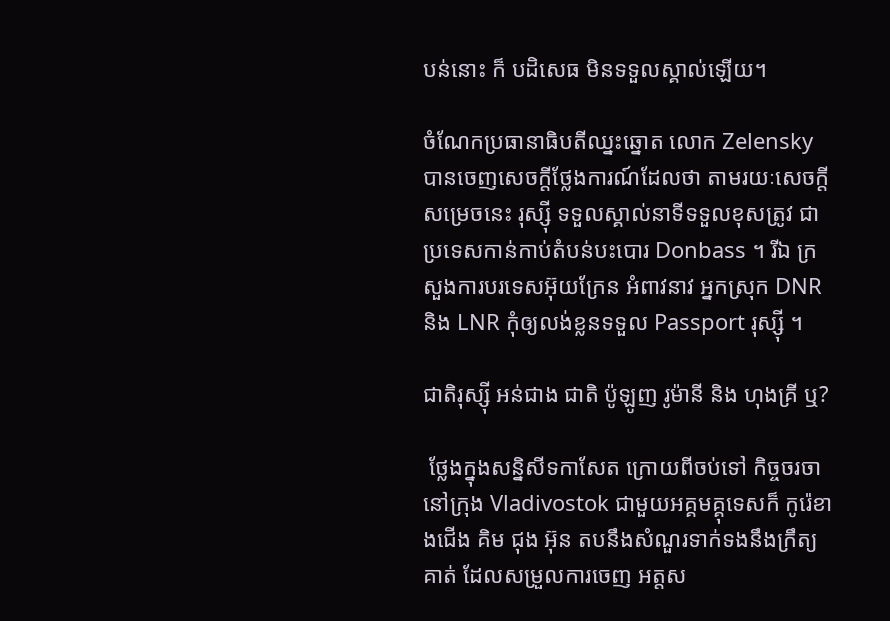បន់នោះ ក៏ បដិសេធ មិនទទួលស្គាល់ឡើយ។

ចំណែកប្រធានាធិបតីឈ្នះឆ្នោត លោក Zelensky  បានចេញសេចក្តីថ្លែងការណ៍ដែលថា តាមរយៈសេចក្តី សម្រេចនេះ រុស្ស៊ី ទទួលស្គាល់នាទីទទួលខុសត្រូវ ជា ប្រទេសកាន់កាប់តំបន់បះបោរ Donbass ។ រីឯ ក្រសួងការបរទេសអ៊ុយក្រែន អំពាវនាវ អ្នកស្រុក DNR និង LNR កុំឲ្យលង់ខ្លនទទួល Passport រុស្ស៊ី ។

ជាតិរុស្ស៊ី អន់ជាង ជាតិ ប៉ូឡូញ រូម៉ានី និង ហុងគ្រី ឬ?

 ថ្លែងក្នុងសន្និសីទកាសែត ក្រោយពីចប់ទៅ កិច្ចចរចា នៅក្រុង Vladivostok ជាមួយអគ្គមគ្គុទេសក៏ កូរ៉េខាងជើង គិម ជុង អ៊ុន តបនឹងសំណួរទាក់ទងនឹងក្រឹត្យគាត់ ដែលសម្រួលការចេញ អត្តស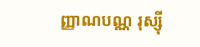ញ្ញាណបណ្ណ រុស្ស៊ី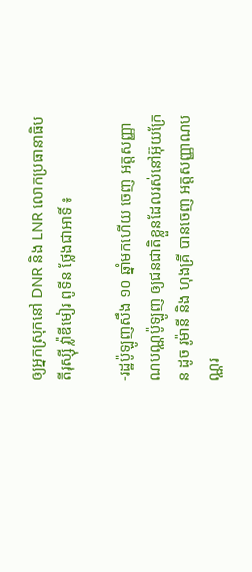ឲ្យអ្នកស្រុកនៅ DNR និង LNR លោកប្រធានាធិបតីរុស្ស៊ី វ៉្លាឌីមៀរ ពូទីន ថ្លែងជាអាទិ៍ ៖

-រដ្ឋប៉ូឡូញសឹង ១០ ឆ្នាំមកហើយ ចេញ អត្តសញ្ញាណបណ្ណប៉ូឡូញ ឲ្យជនជាតិខ្លួនដែលរស់នៅអ៊ុយក្រែន ដូច រូម៉ានី និង ហុងគ្រី បានចេញ អត្តសញ្ញាណបណ្ណរ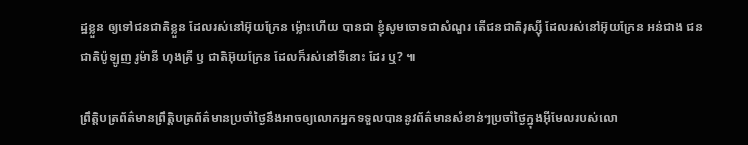ដ្ឋខ្លួន ឲ្យទៅជនជាតិខ្លួន ដែលរស់នៅអ៊ុយក្រែន ម៉្លោះហើយ បានជា ខ្ញុំសូមចោទជាសំណួរ តើជនជាតិរុស្ស៊ី ដែលរស់នៅអ៊ុយក្រែន អន់ជាង ជនជាតិប៉ូឡូញ រូម៉ានី ហុងគ្រី ឫ ជាតិអ៊ុយក្រែន ដែលក៏រស់នៅទីនោះ ដែរ ឬ? ៕

ព្រឹត្តិបត្រព័ត៌មានព្រឹត្តិបត្រព័ត៌មានប្រចាំថ្ងៃនឹងអាចឲ្យលោកអ្នកទទួលបាននូវព័ត៌មានសំខាន់ៗប្រចាំថ្ងៃក្នុងអ៊ីមែលរបស់លោ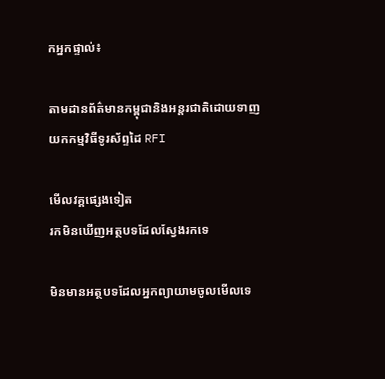កអ្នកផ្ទាល់៖

តាមដានព័ត៌មានកម្ពុជានិងអន្តរជាតិដោយទាញយកកម្មវិធីទូរស័ព្ទដៃ RFI

មើលវគ្គផ្សេងទៀត
រកមិនឃើញអត្ថបទដែលស្វែងរកទេ

មិនមានអត្ថបទដែលអ្នកព្យាយាមចូលមើលទេ